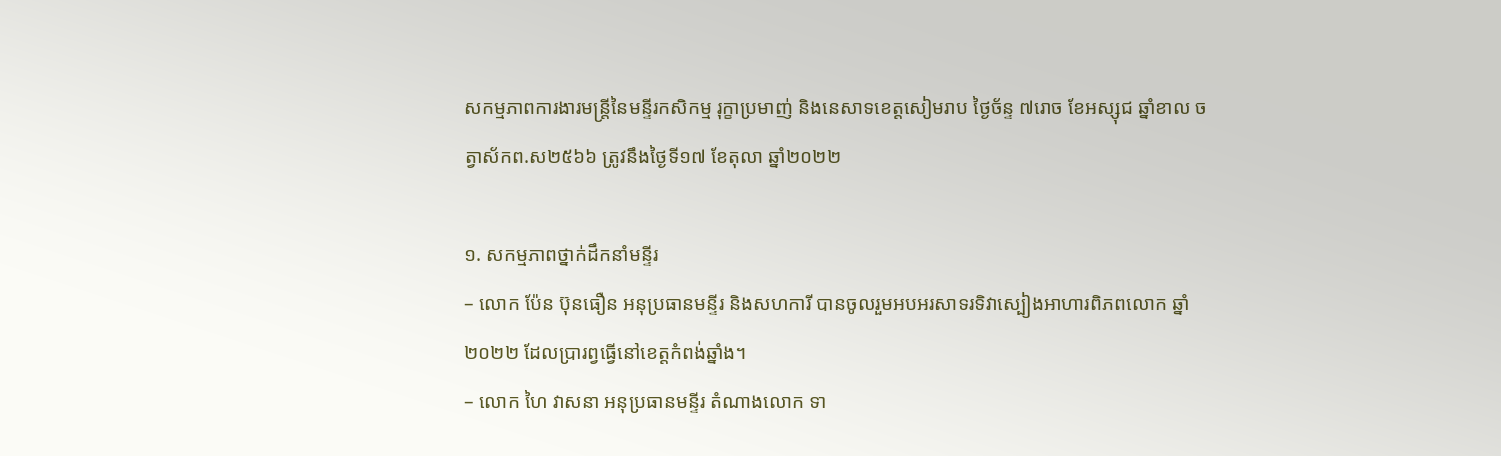សកម្មភាពការងារមន្ត្រីនៃមន្ទីរកសិកម្ម រុក្ខាប្រមាញ់ និងនេសាទខេត្តសៀមរាប ថ្ងៃច័ន្ទ ៧រោច ខែអស្សុជ ឆ្នាំខាល ចត្វាស័កព.ស២៥៦៦ ត្រូវនឹងថ្ងៃទី១៧ ខែតុលា ឆ្នាំ២០២២

១. សកម្មភាពថ្នាក់ដឹកនាំមន្ទីរ
– លោក ប៉ែន ប៊ុនធឿន អនុប្រធានមន្ទីរ និងសហការី បានចូលរួមអបអរសាទរទិវាស្បៀងអាហារពិភពលោក ឆ្នាំ២០២២ ដែលប្រារព្វធ្វើនៅខេត្តកំពង់ឆ្នាំង។
– លោក ហៃ វាសនា អនុប្រធានមន្ទីរ តំណាងលោក ទា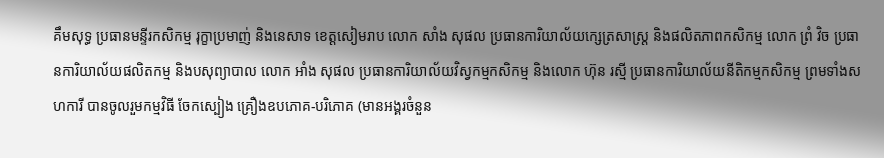គឹមសុទ្ធ ប្រធានមន្ទីរកសិកម្ម រុក្ខាប្រមាញ់ និងនេសាទ ខេត្តសៀមរាប លោក សាំង សុផល ប្រធានការិយាល័យក្សេត្រសាស្រ្ត និងផលិតភាពកសិកម្ម លោក ព្រំ វិច ប្រធានការិយាល័យផលិតកម្ម និងបសុព្យាបាល លោក អាំង សុផល ប្រធានការិយាល័យវិស្វកម្មកសិកម្ម និងលោក ហ៊ុន រស្មី ប្រធានការិយាល័យនីតិកម្មកសិកម្ម ព្រមទាំងសហការី បានចូលរួមកម្មវិធី ចែកស្បៀង គ្រឿងឧបភោគ-បរិភោគ (មានអង្គរចំនួន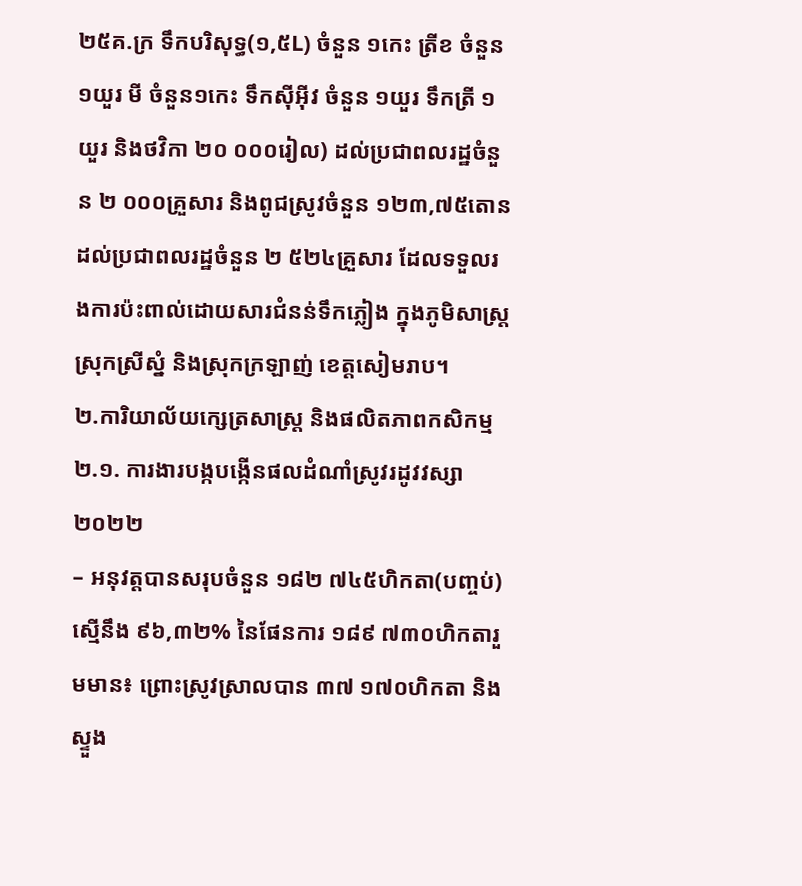២៥គ.ក្រ ទឹកបរិសុទ្ធ(១,៥L) ចំនួន ១កេះ ត្រីខ ចំនួន ១យួរ មី ចំនួន១កេះ ទឹកស៊ីអ៊ីវ ចំនួន ១យួរ ទឹកត្រី ១យួរ និងថវិកា ២០ ០០០រៀល) ដល់ប្រជាពលរដ្ឋចំនួន ២ ០០០គ្រួសារ និងពូជស្រូវចំនួន ១២៣,៧៥តោន ដល់ប្រជាពលរដ្ឋចំនួន ២ ៥២៤គ្រួសារ ដែលទទួលរងការប៉ះពាល់ដោយសារជំនន់ទឹកភ្លៀង ក្នុងភូមិសាស្ត្រស្រុកស្រីស្នំ និងស្រុកក្រឡាញ់ ខេត្តសៀមរាប។
២.ការិយាល័យក្សេត្រសាស្ត្រ និងផលិតភាពកសិកម្ម
២.១. ការងារបង្កបង្កើនផលដំណាំស្រូវរដូវវស្សា២០២២
– អនុវត្តបានសរុបចំនួន ១៨២ ៧៤៥ហិកតា(បញ្ចប់) ស្មើនឹង ៩៦,៣២% នៃផែនការ ១៨៩ ៧៣០ហិកតារួមមាន៖ ព្រោះស្រូវស្រាលបាន ៣៧ ១៧០ហិកតា និងស្ទួង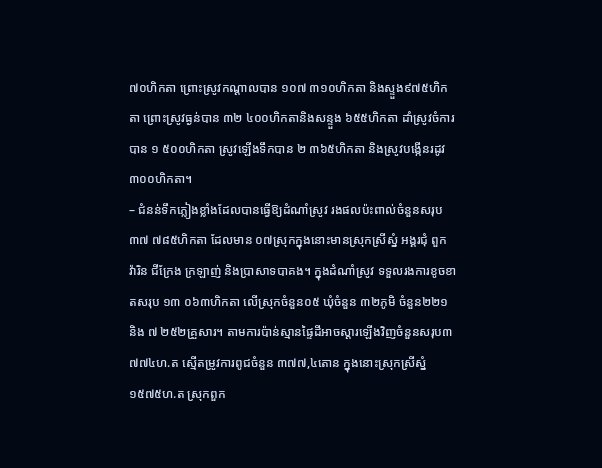៧០ហិកតា ព្រោះស្រូវកណ្តាលបាន ១០៧ ៣១០ហិកតា និងស្ទួង៩៧៥ហិកតា ព្រោះស្រូវធ្ងន់បាន ៣២ ៤០០ហិកតានិងសន្ទួង ៦៥៥ហិកតា ដាំស្រូវចំការបាន ១ ៥០០ហិកតា ស្រូវឡើងទឹកបាន ២ ៣៦៥ហិកតា និងស្រូវបង្កើនរដូវ ៣០០ហិកតា។
– ជំនន់ទឹកភ្លៀងខ្លាំងដែលបានធ្វើឱ្យដំណាំស្រូវ រងផលប៉ះពាល់ចំនួនសរុប ៣៧ ៧៨៥ហិកតា ដែលមាន ០៧ស្រុកក្នុងនោះមានស្រុកស្រីស្នំ អង្គរជុំ ពួក វ៉ារិន ជីក្រែង ក្រឡាញ់ និងប្រាសាទបាគង។ ក្នុងដំណាំស្រូវ ទទួលរងការខូចខាតសរុប ១៣ ០៦៣ហិកតា លើស្រុកចំនួន០៥ ឃុំចំនួន ៣២ភូមិ ចំនួន២២១ និង ៧ ២៥២គ្រួសារ។ តាមការប៉ាន់ស្មានផ្ទៃដីអាចស្តារឡើងវិញចំនួនសរុប៣ ៧៧៤ហ.ត ស្មើតម្រូវការពូជចំនួន ៣៧៧,៤តោន ក្នុងនោះស្រុកស្រីស្នំ ១៥៧៥ហ.ត ស្រុកពួក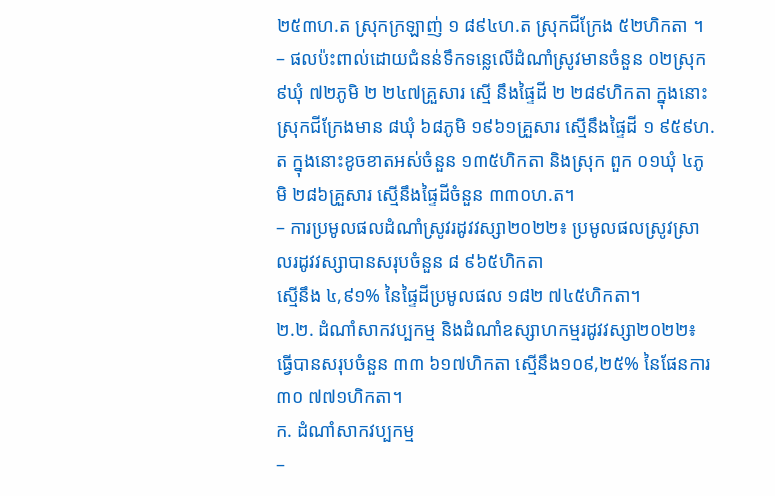២៥៣ហ.ត ស្រុកក្រឡាញ់ ១ ៨៩៤ហ.ត ស្រុកជីក្រែង ៥២ហិកតា ។
– ផលប៉ះពាល់ដោយជំនន់ទឹកទន្លេលើដំណាំស្រូវមានចំនួន ០២ស្រុក ៩ឃុំ ៧២ភូមិ ២ ២៤៧គ្រួសារ ស្មើ នឹងផ្ទៃដី ២ ២៨៩ហិកតា ក្នុងនោះ ស្រុកជីក្រែងមាន ៨ឃុំ ៦៨ភូមិ ១៩៦១គ្រួសារ ស្មើនឹងផ្ទៃដី ១ ៩៥៩ហ.ត ក្នុងនោះខូចខាតអស់ចំនួន ១៣៥ហិកតា និងស្រុក ពួក ០១ឃុំ ៤ភូមិ ២៨៦គ្រួសារ ស្មើនឹងផ្ទៃដីចំនួន ៣៣០ហ.ត។
– ការប្រមូលផលដំណាំស្រូវរដូវវស្សា២០២២៖ ប្រមូលផលស្រូវស្រាលរដូវវស្សាបានសរុបចំនួន ៨ ៩៦៥ហិកតា
ស្មើនឹង ៤,៩១% នៃផ្ទៃដីប្រមូលផល ១៨២ ៧៤៥ហិកតា។
២.២. ដំណាំសាកវប្បកម្ម និងដំណាំឧស្សាហកម្មរដូវវស្សា២០២២៖ ធ្វើបានសរុបចំនួន ៣៣ ៦១៧ហិកតា ស្មើនឹង១០៩,២៥% នៃផែនការ ៣០ ៧៧១ហិកតា។
ក. ដំណាំសាកវប្បកម្ម
–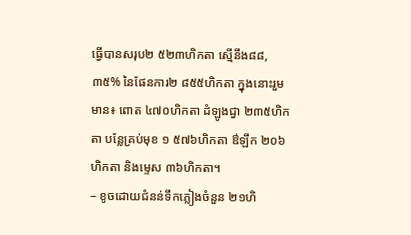ធ្វើបានសរុប២ ៥២៣ហិកតា ស្មើនឹង៨៨,៣៥% នៃផែនការ២ ៨៥៥ហិកតា ក្នុងនោះរួមមាន៖ ពោត ៤៧០ហិកតា ដំឡូងជ្វា ២៣៥ហិកតា បន្លែគ្រប់មុខ ១ ៥៧៦ហិកតា ឳឡឹក ២០៦ហិកតា និងម្ទេស ៣៦ហិកតា។
– ខូចដោយជំនន់ទឹកភ្លៀងចំនួន ២១ហិ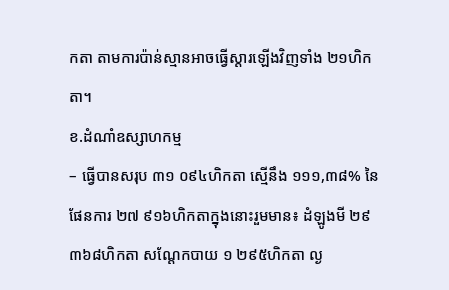កតា តាមការប៉ាន់ស្មានអាចធ្វើស្តារឡើងវិញទាំង ២១ហិកតា។
ខ.ដំណាំឧស្សាហកម្ម
– ធ្វើបានសរុប ៣១ ០៩៤ហិកតា ស្មើនឹង ១១១,៣៨% នៃផែនការ ២៧ ៩១៦ហិកតាក្នុងនោះរួមមាន៖ ដំឡូងមី ២៩ ៣៦៨ហិកតា សណ្តែកបាយ ១ ២៩៥ហិកតា ល្ង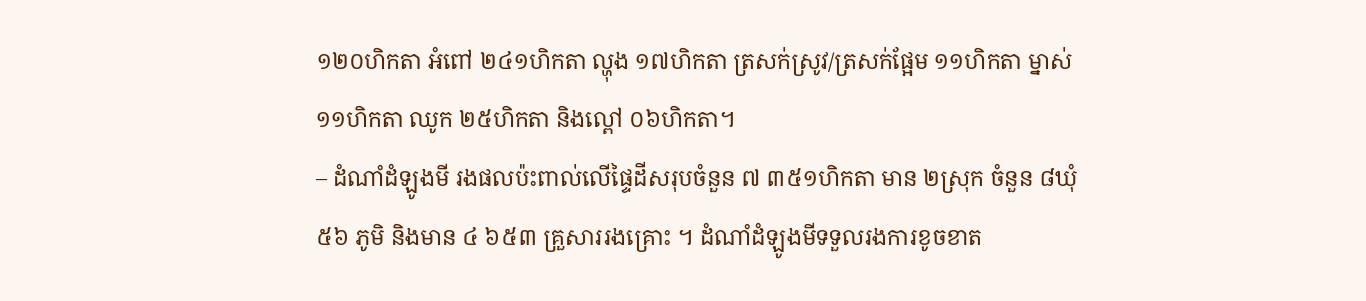១២០ហិកតា អំពៅ ២៤១ហិកតា ល្ហុង ១៧ហិកតា ត្រសក់ស្រូវ/ត្រសក់ផ្អែម ១១ហិកតា ម្នាស់ ១១ហិកតា ឈូក ២៥ហិកតា និងល្ពៅ ០៦ហិកតា។
– ដំណាំដំឡូងមី រងផលប៉ះពាល់លើផ្ទៃដីសរុបចំនួន ៧ ៣៥១ហិកតា មាន ២ស្រុក ចំនួន ៨ឃុំ ៥៦ ភូមិ និងមាន ៤ ៦៥៣ គ្រួសាររងគ្រោះ ។ ដំណាំដំឡូងមីទទួលរងការខូចខាត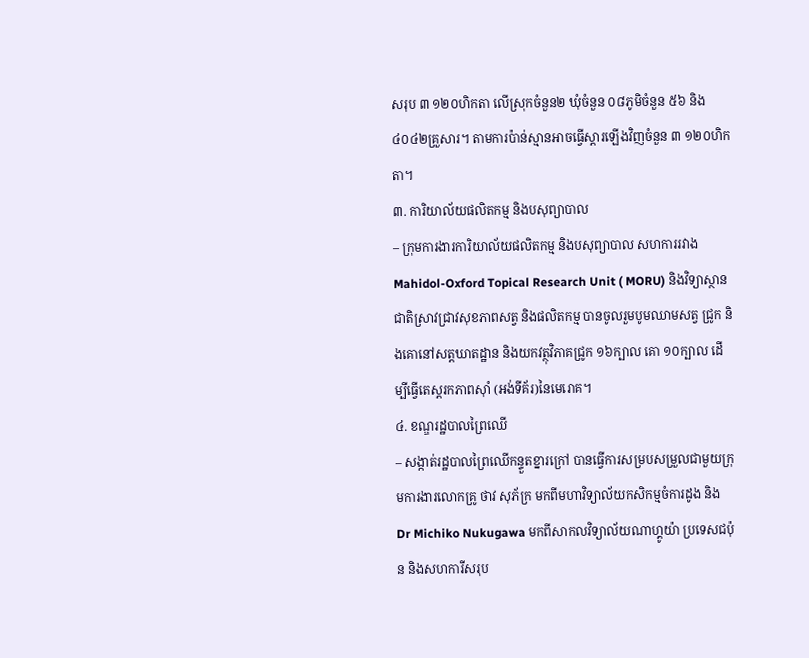សរុប ៣ ១២០ហិកតា លើស្រុកចំនួន២ ឃុំចំនួន ០៨ភូមិចំនួន ៥៦ និង៤០៤២គ្រួសារ។ តាមការប៉ាន់ស្មានអាចធ្វើស្តារឡើងវិញចំនួន ៣ ១២០ហិកតា។
៣. ការិយាល័យផលិតកម្ម និងបសុព្យាបាល
– ក្រុមការងារការិយាល័យផលិតកម្ម និងបសុព្យាបាល សហការរវាង Mahidol-Oxford Topical Research Unit ( MORU) និងវិទ្យាស្ថានជាតិស្រាវជ្រាវសុខភាពសត្វ និងផលិតកម្ម បានចូលរួមបូមឈាមសត្វ ជ្រូក និងគោនៅសត្តឃាតដ្ឋាន និងយកវត្ថុវិភាគជ្រូក ១៦ក្បាល គោ ១០ក្បាល ដើម្បីធ្វើតេស្តរកភាពស៊ាំ (អង់ទីគ័រ)នៃមេរោគ។
៤. ខណ្ឌរដ្ឋបាលព្រៃឈើ
– សង្កាត់រដ្ឋបាលព្រៃឈើកន្ទួតខ្នារក្រៅ បានធ្វើការសម្របសម្រួលជាមួយក្រុមការងារលោកគ្រូ ថាវ សុភ័ក្រ មកពីមហាវិទ្យាល័យកសិកម្មចំការដូង និងDr Michiko Nukugawa មកពីសាកលវិទ្យាល័យណាហ្គូយ៉ា ប្រទេសជប៉ុន និងសហការីសរុប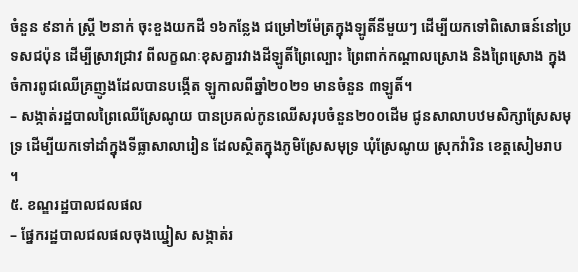ចំនួន ៩នាក់ ស្រី្ត ២នាក់ ចុះខួងយកដី ១៦កន្លែង ជម្រៅ២ម៉ែត្រក្នុងឡូតិ៍នីមួយៗ ដើម្បីយកទៅពិសោធន៍នៅប្រទសជប៉ុន ដើម្បីស្រាវជ្រាវ ពីលក្ខណៈខុសគ្នារវាងដីឡូតិ៍ព្រៃល្បោះ ព្រៃពាក់កណ្តាលស្រោង និងព្រៃស្រោង ក្នុងចំការពូជឈើគ្រញូងដែលបានបង្កើត ឡូកាលពីឆ្នាំ២០២១ មានចំនួន ៣ឡូតិ៍។
– សង្កាត់រដ្ឋបាលព្រៃឈើស្រែណូយ បានប្រគល់កូនឈើសរុបចំនួន២០០ដើម ជូនសាលាបឋមសិក្សាស្រែសមុទ្រ ដើម្បីយកទៅដាំក្នុងទីធ្លាសាលារៀន ដែលស្ថិតក្នុងភូមិស្រែសមុទ្រ ឃុំស្រែណូយ ស្រុកវ៉ារិន ខេត្តសៀមរាប ។
៥. ខណ្ឌរដ្ឋបាលជលផល
– ផ្នែករដ្ឋបាលជលផលចុងឃ្នៀស សង្កាត់រ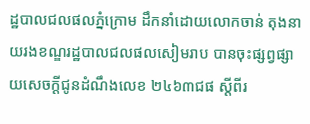ដ្ឋបាលជលផលភ្នំក្រោម ដឹកនាំដោយលោកចាន់ តុងនាយរងខណ្ឌរដ្ឋបាលជលផលសៀមរាប បានចុះផ្សព្វផ្សាយសេចក្តីជូនដំណឹងលេខ ២៤៦៣ជផ ស្តីពីរ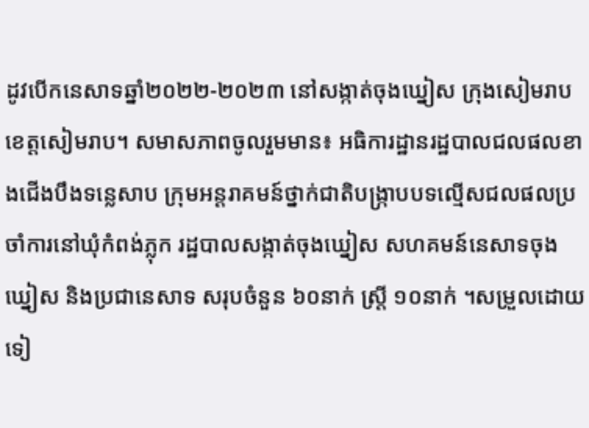ដូវបើកនេសាទឆ្នាំ២០២២-២០២៣ នៅសង្កាត់ចុងឃ្នៀស ក្រុងសៀមរាប ខេត្តសៀមរាប។ សមាសភាពចូលរួមមាន៖ អធិការដ្ឋានរដ្ឋបាលជលផលខាងជើងបឹងទន្លេសាប ក្រុមអន្តរាគមន៍ថ្នាក់ជាតិបង្ក្រាបបទល្មើសជលផលប្រចាំការនៅឃុំកំពង់ភ្លុក រដ្ឋបាលសង្កាត់ចុងឃ្នៀស សហគមន៍នេសាទចុងឃ្នៀស និងប្រជានេសាទ សរុបចំនួន ៦០នាក់ ស្រ្តី ១០នាក់ ។សម្រួលដោយ ទៀ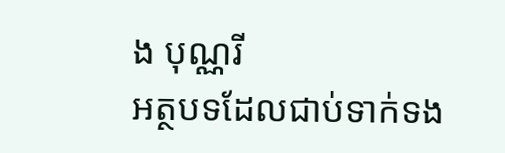ង បុណ្ណរី
អត្ថបទដែលជាប់ទាក់ទង